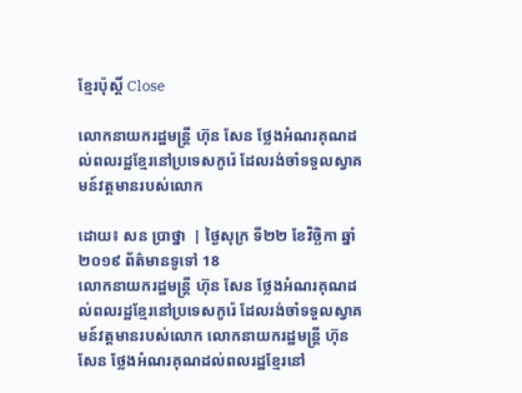ខ្មែរប៉ុស្ដិ៍ Close

លោកនាយករដ្ឋមន្រ្តី ហ៊ុន សែន ថ្លែងអំណរគុណដល់ពលរដ្ឋខ្មែរនៅប្រទេសកូរ៉េ ដែលរង់ចាំទទួលស្វាគមន៍វត្តមានរបស់លោក

ដោយ៖ សន ប្រាថ្នា  | ថ្ងៃសុក្រ ទី២២ ខែវិច្ឆិកា ឆ្នាំ២០១៩ ព័ត៌មានទូទៅ 18
លោកនាយករដ្ឋមន្រ្តី ហ៊ុន សែន ថ្លែងអំណរគុណដល់ពលរដ្ឋខ្មែរនៅប្រទេសកូរ៉េ ដែលរង់ចាំទទួលស្វាគមន៍វត្តមានរបស់លោក លោកនាយករដ្ឋមន្រ្តី ហ៊ុន សែន ថ្លែងអំណរគុណដល់ពលរដ្ឋខ្មែរនៅ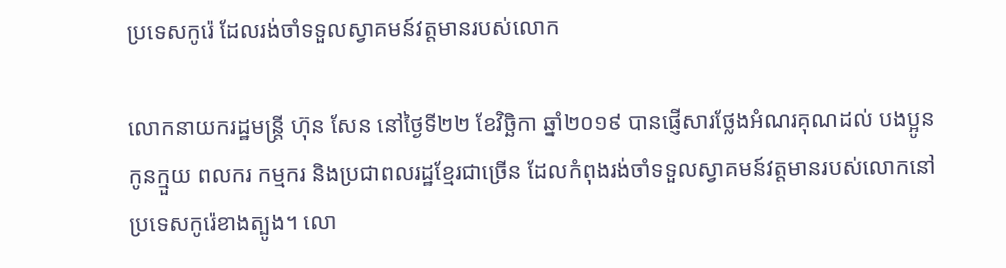ប្រទេសកូរ៉េ ដែលរង់ចាំទទួលស្វាគមន៍វត្តមានរបស់លោក

លោកនាយករដ្ឋមន្រ្តី ហ៊ុន សែន នៅថ្ងៃទី២២ ខែវិច្ឆិកា ឆ្នាំ២០១៩ បានផ្ញើសារថ្លែងអំណរគុណដល់ បងប្អូនកូនក្មួយ ពលករ កម្មករ និងប្រជាពលរដ្ឋខ្មែរជាច្រើន ដែលកំពុងរង់ចាំទទួលស្វាគមន៍វត្តមានរបស់លោកនៅប្រទេសកូរ៉េខាងត្បូង។ លោ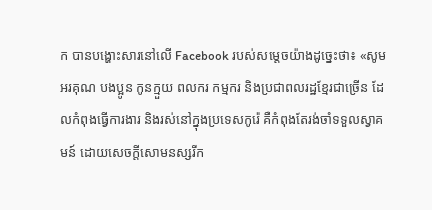ក បានបង្ហោះសារនៅលើ Facebook របស់សម្តេចយ៉ាងដូច្នេះថា៖ «សូមអរគុណ បងប្អូន កូនក្មួយ ពលករ កម្មករ និងប្រជាពលរដ្ឋខ្មែរជាច្រេីន ដែលកំពុងធ្វើការងារ និងរស់នៅក្នុងប្រទេសកូរ៉េ គឺកំពុងតែរង់ចាំទទួលស្វាគមន៍ ដោយសេចក្ដីសោមនស្សរីក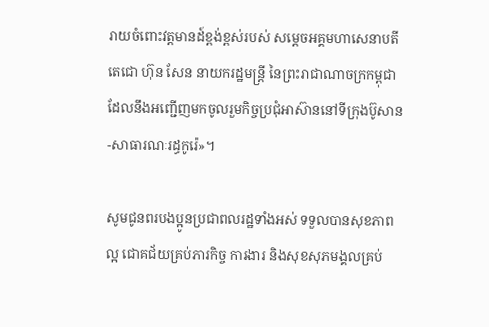រាយចំពោះវត្តមានដ៍ខ្ពង់ខ្ពស់របស់ សម្តេចអគ្គមហាសេនាបតីតេជោ ហ៊ុន សែន នាយករដ្ឋមន្ត្រី នៃព្រះរាជាណាចក្រកម្ពុជា ដែលនឹងអញ្ជើញមកចូលរួមកិច្ចប្រជុំអាស៊ាននៅទីក្រុងប៊ូសាន-សាធារណៈរដ្ធកូរ៉េ»។

សូមជូនពរបងប្អូនប្រជាពលរដ្ឋទាំងអស់ ទទួលបានសុខភាពល្អ ជោគជ័យគ្រប់ភារកិច្ច ការងារ និងសុខសុភមង្គលគ្រប់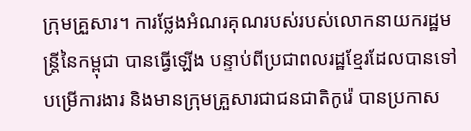ក្រុមគ្រួសារ។ ការថ្លែងអំណរគុណរបស់របស់លោកនាយករដ្ឋមន្រ្តីនៃកម្ពុជា បានធ្វើឡើង បន្ទាប់ពីប្រជាពលរដ្ឋខ្មែរដែលបានទៅបម្រើការងារ និងមានក្រុមគ្រួសារជាជនជាតិកូរ៉េ បានប្រកាស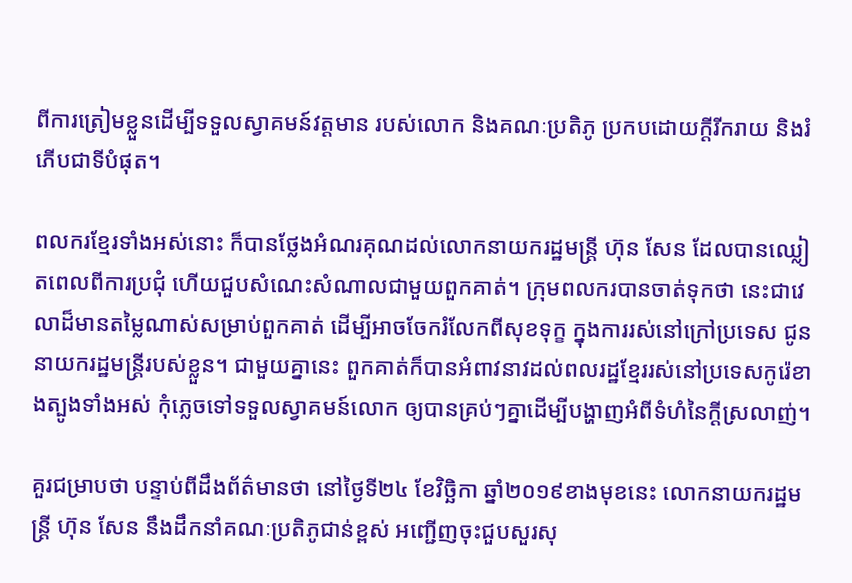ពីការត្រៀមខ្លួនដើម្បីទទួលស្វាគមន៍វត្តមាន របស់លោក និងគណៈប្រតិភូ ប្រកបដោយក្ដីរីករាយ និងរំភើបជាទីបំផុត។

ពលករខ្មែរទាំងអស់នោះ ក៏បានថ្លែងអំណរគុណដល់លោកនាយករដ្ឋមន្រ្តី ហ៊ុន សែន ដែលបានឈ្លៀតពេលពីការប្រជុំ ហើយជួបសំណេះសំណាលជាមួយពួកគាត់។ ក្រុមពលករបានចាត់ទុកថា នេះជាវេលាដ៏មានតម្លៃណាស់សម្រាប់ពួកគាត់ ដើម្បីអាចចែករំលែកពីសុខទុក្ខ ក្នុងការរស់នៅក្រៅប្រទេស ជូននាយករដ្ឋមន្ដ្រីរបស់ខ្លួន។ ជាមួយគ្នានេះ ពួកគាត់ក៏បានអំពាវនាវដល់ពលរដ្ឋខ្មែររស់នៅប្រទេសកូរ៉េខាងត្បូងទាំងអស់ កុំភ្លេចទៅទទួលស្វាគមន៍លោក ឲ្យបានគ្រប់ៗគ្នាដើម្បីបង្ហាញអំពីទំហំនៃក្ដីស្រលាញ់។

គួរជម្រាបថា បន្ទាប់ពីដឹងព័ត៌មានថា នៅថ្ងៃទី២៤ ខែវិច្ឆិកា ឆ្នាំ២០១៩ខាងមុខនេះ លោកនាយករដ្ឋមន្រ្តី ហ៊ុន សែន នឹងដឹកនាំគណៈប្រតិភូជាន់ខ្ពស់ អញ្ជើញចុះជួបសួរសុ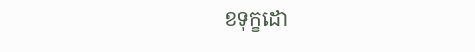ខទុក្ខដោ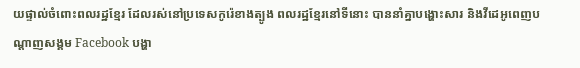យផ្ទាល់ចំពោះពលរដ្ឋខ្មែរ ដែលរស់នៅប្រទេសកូរ៉េខាងត្បូង ពលរដ្ឋខ្មែរនៅទីនោះ បាននាំគ្នាបង្ហោះសារ និងវីដេអូពេញបណ្ដាញសង្គម Facebook បង្ហា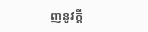ញនូវក្ដី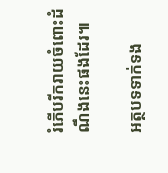រំភើបរីករាយចំពោះដំណឹងនេះផងដែរ៕

អត្ថបទទាក់ទង